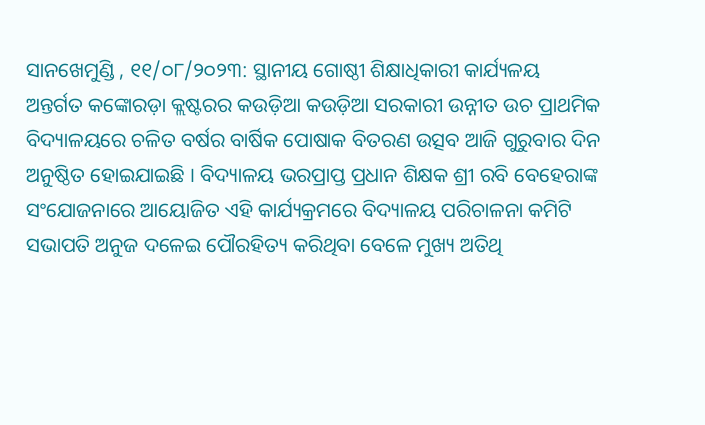ସାନଖେମୁଣ୍ଡି , ୧୧/୦୮/୨୦୨୩: ସ୍ଥାନୀୟ ଗୋଷ୍ଠୀ ଶିକ୍ଷାଧିକାରୀ କାର୍ଯ୍ୟଳୟ ଅନ୍ତର୍ଗତ କଙ୍କୋରଡ଼ା କ୍ଲଷ୍ଟରର କଉଡ଼ିଆ କଉଡ଼ିଆ ସରକାରୀ ଉନ୍ନୀତ ଉଚ ପ୍ରାଥମିକ ବିଦ୍ୟାଳୟରେ ଚଳିତ ବର୍ଷର ବାର୍ଷିକ ପୋଷାକ ବିତରଣ ଉତ୍ସବ ଆଜି ଗୁରୁବାର ଦିନ ଅନୁଷ୍ଠିତ ହୋଇଯାଇଛି । ବିଦ୍ୟାଳୟ ଭରପ୍ରାପ୍ତ ପ୍ରଧାନ ଶିକ୍ଷକ ଶ୍ରୀ ରବି ବେହେରାଙ୍କ ସଂଯୋଜନାରେ ଆୟୋଜିତ ଏହି କାର୍ଯ୍ୟକ୍ରମରେ ବିଦ୍ୟାଳୟ ପରିଚାଳନା କମିଟି ସଭାପତି ଅନୁଜ ଦଳେଇ ପୌରହିତ୍ୟ କରିଥିବା ବେଳେ ମୁଖ୍ୟ ଅତିଥି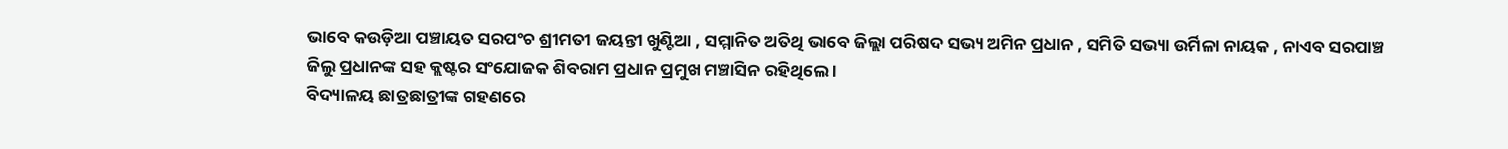ଭାବେ କଉଡ଼ିଆ ପଞ୍ଚାୟତ ସରପଂଚ ଶ୍ରୀମତୀ ଜୟନ୍ତୀ ଖୁଣ୍ଟିଆ , ସମ୍ମାନିତ ଅତିଥି ଭାବେ ଜିଲ୍ଲା ପରିଷଦ ସଭ୍ୟ ଅମିନ ପ୍ରଧାନ , ସମିତି ସଭ୍ୟା ଉର୍ମିଳା ନାୟକ , ନାଏବ ସରପାଞ୍ଚ ଜିଲୁ ପ୍ରଧାନଙ୍କ ସହ କ୍ଲଷ୍ଟର ସଂଯୋଜକ ଶିବରାମ ପ୍ରଧାନ ପ୍ରମୁଖ ମଞ୍ଚାସିନ ରହିଥିଲେ ।
ବିଦ୍ୟାଳୟ ଛାତ୍ରଛାତ୍ରୀଙ୍କ ଗହଣରେ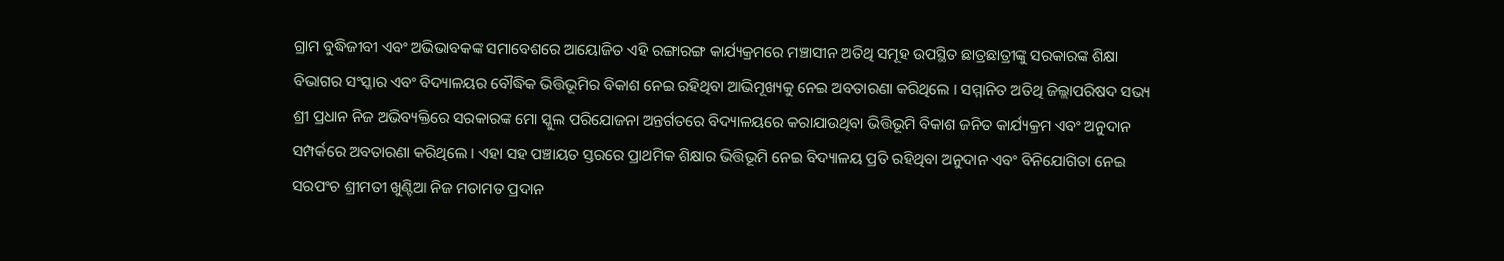ଗ୍ରାମ ବୁଦ୍ଧିଜୀବୀ ଏବଂ ଅଭିଭାବକଙ୍କ ସମାବେଶରେ ଆୟୋଜିତ ଏହି ରଙ୍ଗାରଙ୍ଗ କାର୍ଯ୍ୟକ୍ରମରେ ମଞ୍ଚାସୀନ ଅତିଥି ସମୂହ ଉପସ୍ଥିତ ଛାତ୍ରଛାତ୍ରୀଙ୍କୁ ସରକାରଙ୍କ ଶିକ୍ଷା ବିଭାଗର ସଂସ୍କାର ଏବଂ ବିଦ୍ୟାଳୟର ବୌଦ୍ଧିକ ଭିତ୍ତିଭୂମିର ବିକାଶ ନେଇ ରହିଥିବା ଆଭିମୂଖ୍ୟକୁ ନେଇ ଅବତାରଣା କରିଥିଲେ । ସମ୍ମାନିତ ଅତିଥି ଜିଲ୍ଲାପରିଷଦ ସଭ୍ୟ ଶ୍ରୀ ପ୍ରଧାନ ନିଜ ଅଭିବ୍ୟକ୍ତିରେ ସରକାରଙ୍କ ମୋ ସ୍କୁଲ ପରିଯୋଜନା ଅନ୍ତର୍ଗତରେ ବିଦ୍ୟାଳୟରେ କରାଯାଉଥିବା ଭିତ୍ତିଭୂମି ବିକାଶ ଜନିତ କାର୍ଯ୍ୟକ୍ରମ ଏବଂ ଅନୁଦାନ ସମ୍ପର୍କରେ ଅବତାରଣା କରିଥିଲେ । ଏହା ସହ ପଞ୍ଚାୟତ ସ୍ତରରେ ପ୍ରାଥମିକ ଶିକ୍ଷାର ଭିତ୍ତିଭୂମି ନେଇ ବିଦ୍ୟାଳୟ ପ୍ରତି ରହିଥିବା ଅନୁଦାନ ଏବଂ ବିନିଯୋଗିତା ନେଇ ସରପଂଚ ଶ୍ରୀମତୀ ଖୁଣ୍ଟିଆ ନିଜ ମତାମତ ପ୍ରଦାନ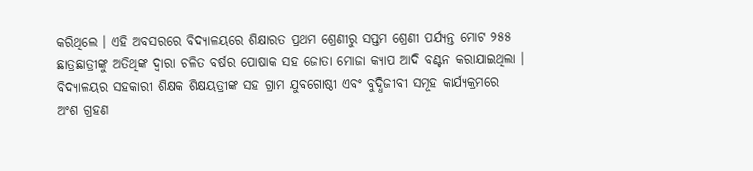କରିଥିଲେ । ଏହି ଅବସରରେ ବିଦ୍ୟାଳୟରେ ଶିକ୍ଷାରତ ପ୍ରଥମ ଶ୍ରେଣୀରୁ ସପ୍ତମ ଶ୍ରେଣୀ ପର୍ଯ୍ୟନ୍ତ ମୋଟ ୨୫୫ ଛାତ୍ରଛାତ୍ରୀଙ୍କୁ ଅତିଥିଙ୍କ ଦ୍ଵାରା ଚଳିତ ବର୍ଷର ପୋଷାକ ସହ ଜୋତା ମୋଜା କ୍ୟାପ ଆଦି ବଣ୍ଟନ କରାଯାଇଥିଲା । ବିଦ୍ୟାଳୟର ସହକାରୀ ଶିକ୍ଷକ ଶିକ୍ଷୟତ୍ରୀଙ୍କ ସହ ଗ୍ରାମ ଯୁବଗୋଷ୍ଠୀ ଏବଂ ବୁଦ୍ଧିଜୀବୀ ସମୂହ କାର୍ଯ୍ୟକ୍ରମରେ ଅଂଶ ଗ୍ରହଣ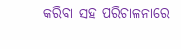କରିବା ସହ ପରିଚାଳନାରେ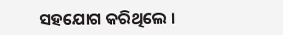ସହଯୋଗ କରିଥିଲେ ।